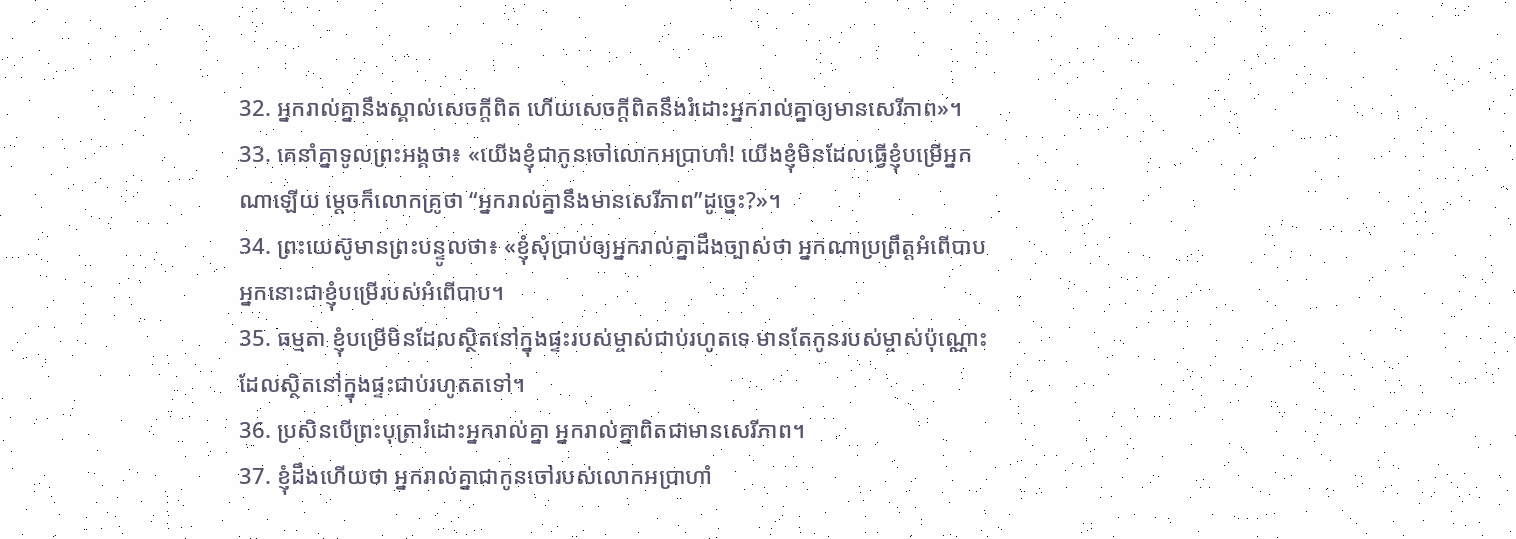32. អ្នករាល់គ្នានឹងស្គាល់សេចក្ដីពិត ហើយសេចក្ដីពិតនឹងរំដោះអ្នករាល់គ្នាឲ្យមានសេរីភាព»។
33. គេនាំគ្នាទូលព្រះអង្គថា៖ «យើងខ្ញុំជាកូនចៅលោកអប្រាហាំ! យើងខ្ញុំមិនដែលធ្វើខ្ញុំបម្រើអ្នកណាឡើយ ម្ដេចក៏លោកគ្រូថា “អ្នករាល់គ្នានឹងមានសេរីភាព”ដូច្នេះ?»។
34. ព្រះយេស៊ូមានព្រះបន្ទូលថា៖ «ខ្ញុំសុំប្រាប់ឲ្យអ្នករាល់គ្នាដឹងច្បាស់ថា អ្នកណាប្រព្រឹត្តអំពើបាប អ្នកនោះជាខ្ញុំបម្រើរបស់អំពើបាប។
35. ធម្មតា ខ្ញុំបម្រើមិនដែលស្ថិតនៅក្នុងផ្ទះរបស់ម្ចាស់ជាប់រហូតទេ មានតែកូនរបស់ម្ចាស់ប៉ុណ្ណោះដែលស្ថិតនៅក្នុងផ្ទះជាប់រហូតតទៅ។
36. ប្រសិនបើព្រះបុត្រារំដោះអ្នករាល់គ្នា អ្នករាល់គ្នាពិតជាមានសេរីភាព។
37. ខ្ញុំដឹងហើយថា អ្នករាល់គ្នាជាកូនចៅរបស់លោកអប្រាហាំ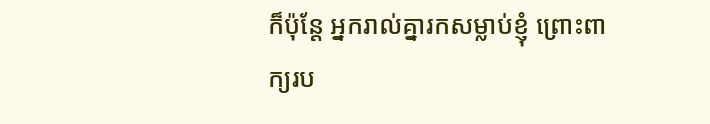ក៏ប៉ុន្តែ អ្នករាល់គ្នារកសម្លាប់ខ្ញុំ ព្រោះពាក្យរប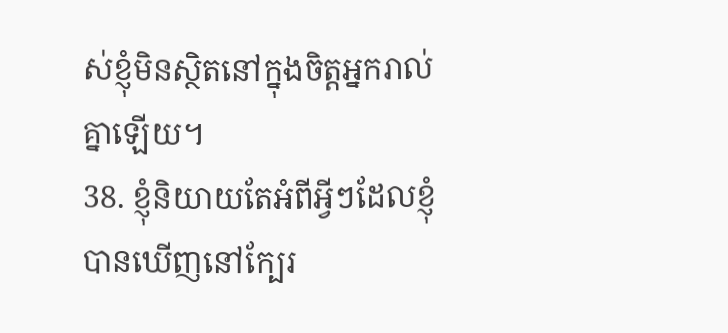ស់ខ្ញុំមិនស្ថិតនៅក្នុងចិត្តអ្នករាល់គ្នាឡើយ។
38. ខ្ញុំនិយាយតែអំពីអ្វីៗដែលខ្ញុំបានឃើញនៅក្បែរ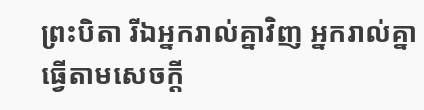ព្រះបិតា រីឯអ្នករាល់គ្នាវិញ អ្នករាល់គ្នាធ្វើតាមសេចក្ដី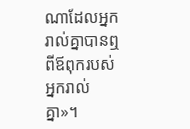ណាដែលអ្នករាល់គ្នាបានឮពីឪពុករបស់អ្នករាល់គ្នា»។